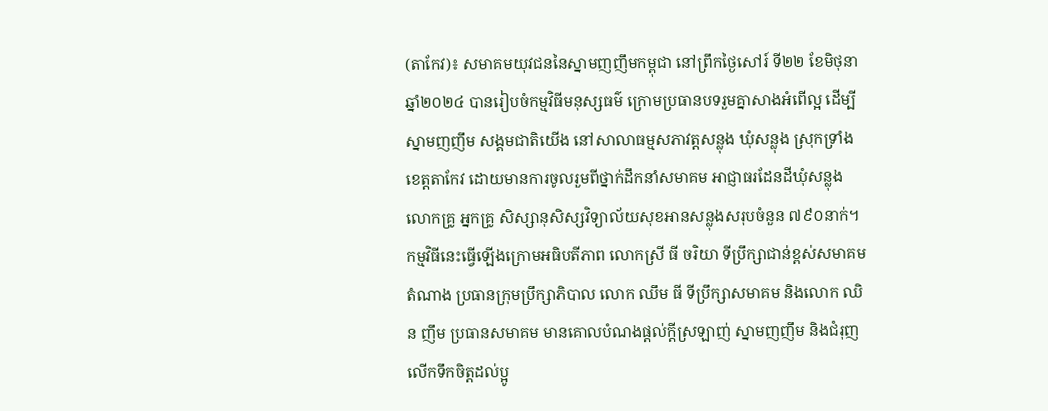(តាកែវ)៖ សមាគមយុវជននៃស្នាមញញឹមកម្ពុជា នៅព្រឹកថ្ងៃសៅរ៍ ទី២២ ខែមិថុនា ឆ្នាំ២០២៤ បានរៀបចំកម្មវិធីមនុស្សធម៌ ក្រោមប្រធានបទរួមគ្នាសាងអំពើល្អ ដើម្បីស្នាមញញឹម សង្គមជាតិយើង នៅសាលាធម្មសភាវត្តសន្លុង ឃុំសន្លុង ស្រុកទ្រាំង ខេត្តតាកែវ ដោយមានការចូលរួមពីថ្នាក់ដឹកនាំសមាគម អាជ្ញាធរដែនដីឃុំសន្លុង លោកគ្រូ អ្នកគ្រូ សិស្សានុសិស្សវិទ្យាល័យសុខអានសន្លុងសរុបចំនួន ៧៩០នាក់។
កម្មវិធីនេះធ្វើឡើងក្រោមអធិបតីភាព លោកស្រី ធី ចរិយា ទីប្រឹក្សាជាន់ខ្ពស់សមាគមតំណាង ប្រធានក្រុមប្រឹក្សាភិបាល លោក ឈឹម ធី ទីប្រឹក្សាសមាគម និងលោក ឈិន ញឹម ប្រធានសមាគម មានគោលបំណងផ្តល់ក្តីស្រឡាញ់ ស្នាមញញឹម និងជំរុញលើកទឹកចិត្តដល់ប្អូ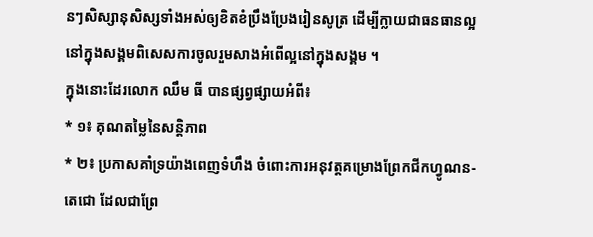នៗសិស្សានុសិស្សទាំងអស់ឲ្យខិតខំប្រឹងប្រែងរៀនសូត្រ ដើម្បីក្លាយជាធនធានល្អនៅក្នុងសង្គមពិសេសការចូលរួមសាងអំពើល្អនៅក្នុងសង្គម ។
ក្នុងនោះដែរលោក ឈឹម ធី បានផ្សព្វផ្សាយអំពី៖
* ១៖ គុណតម្លៃនៃសន្ដិភាព
* ២៖ ប្រកាសគាំទ្រយ៉ាងពេញទំហឹង ចំពោះការអនុវត្តគម្រោងព្រែកជីកហ្វូណន-តេជោ ដែលជាព្រែ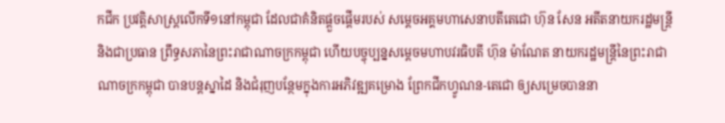កជីក ប្រវត្តិសាស្ត្រលើកទី១នៅកម្ពុជា ដែលជាគំនិតផ្តួចផ្តើមរបស់ សម្តេចអគ្គមហាសេនាបតីតេជោ ហ៊ុន សែន អតីតនាយករដ្ឋមន្ត្រី និងជាប្រធាន ព្រឹទ្ធសភានៃព្រះរាជាណាចក្រកម្ពុជា ហើយបច្ចុប្បន្នសម្តេចមហាបវរធិបតី ហ៊ុន ម៉ាណែត នាយករដ្ឋមន្ត្រីនៃព្រះរាជាណាចក្រកម្ពុជា បានបន្តស្នាដៃ និងជំរុញបន្ថែមក្នុងការអភិវឌ្ឍគម្រោង ព្រែកជីកហ្វូណន-តេជោ ឲ្យសម្រេចបាននា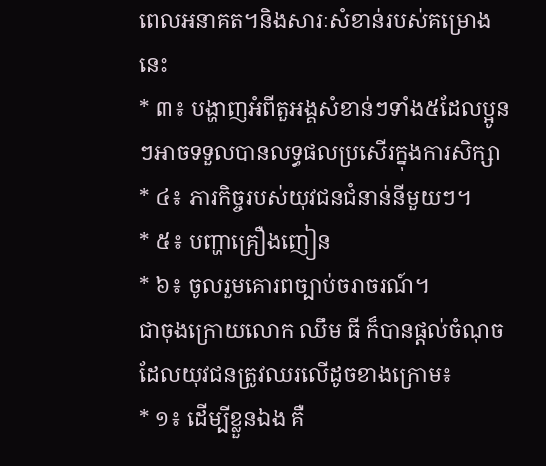ពេលអនាគត។និងសារៈសំខាន់របស់គម្រោងនេះ
* ៣៖ បង្ហាញអំពីតួអង្គសំខាន់ៗទាំង៥ដែលប្អូនៗអាចទទួលបានលទ្ធផលប្រសើរក្នុងការសិក្សា
* ៤៖ ភារកិច្ចរបស់យុវជនជំនាន់នីមួយៗ។
* ៥៖ បញ្ហាគ្រឿងញៀន
* ៦៖ ចូលរួមគោរពច្បាប់ចរាចរណ៍។
ជាចុងក្រោយលោក ឈឹម ធី ក៏បានផ្ដល់ចំណុចដែលយុវជនត្រូវឈរលើដូចខាងក្រោម៖
* ១៖ ដើម្បីខ្លួនឯង គឺ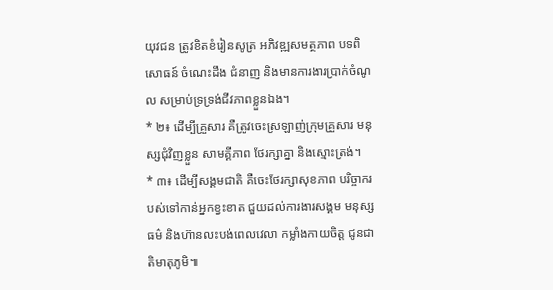យុវជន ត្រូវខិតខំរៀនសូត្រ អភិវឌ្ឍសមត្ថភាព បទពិសោធន៍ ចំណេះដឹង ជំនាញ និងមានការងារប្រាក់ចំណូល សម្រាប់ទ្រទ្រង់ជីវភាពខ្លួនឯង។
* ២៖ ដើម្បីគ្រួសារ គឺត្រូវចេះស្រឡាញ់ក្រុមគ្រួសារ មនុស្សជុំវិញខ្លួន សាមគ្គីភាព ថែរក្សាគ្នា និងស្មោះត្រង់។
* ៣៖ ដើម្បីសង្គមជាតិ គឺចេះថែរក្សាសុខភាព បរិច្ចាករបស់ទៅកាន់អ្នកខ្វះខាត ជួយដល់ការងារសង្គម មនុស្សធម៌ និងហ៊ានលះបង់ពេលវេលា កម្លាំងកាយចិត្ត ជូនជាតិមាតុភូមិ៕